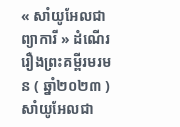« សាំយូអែលជាព្យាការី » ដំណើររឿងព្រះគម្ពីរមរមន ( ឆ្នាំ២០២៣ )
សាំយូអែលជា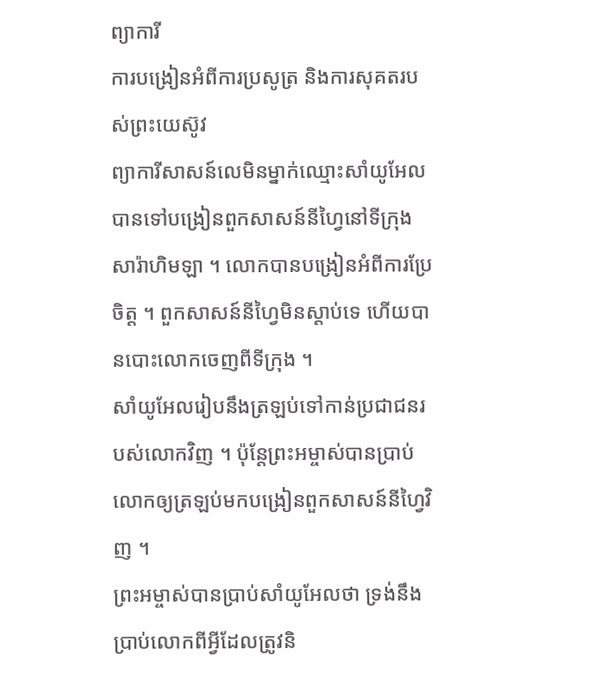ព្យាការី
ការបង្រៀនអំពីការប្រសូត្រ និងការសុគតរបស់ព្រះយេស៊ូវ
ព្យាការីសាសន៍លេមិនម្នាក់ឈ្មោះសាំយូអែល បានទៅបង្រៀនពួកសាសន៍នីហ្វៃនៅទីក្រុងសារ៉ាហិមឡា ។ លោកបានបង្រៀនអំពីការប្រែចិត្ត ។ ពួកសាសន៍នីហ្វៃមិនស្តាប់ទេ ហើយបានបោះលោកចេញពីទីក្រុង ។
សាំយូអែលរៀបនឹងត្រឡប់ទៅកាន់ប្រជាជនរបស់លោកវិញ ។ ប៉ុន្តែព្រះអម្ចាស់បានប្រាប់លោកឲ្យត្រឡប់មកបង្រៀនពួកសាសន៍នីហ្វៃវិញ ។
ព្រះអម្ចាស់បានប្រាប់សាំយូអែលថា ទ្រង់នឹងប្រាប់លោកពីអ្វីដែលត្រូវនិ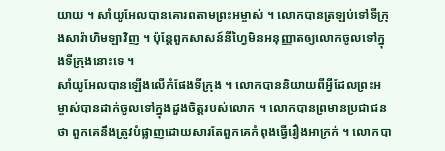យាយ ។ សាំយូអែលបានគោរពតាមព្រះអម្ចាស់ ។ លោកបានត្រឡប់ទៅទីក្រុងសារ៉ាហិមឡាវិញ ។ ប៉ុន្តែពួកសាសន៍នីហ្វៃមិនអនុញ្ញាតឲ្យលោកចូលទៅក្នុងទីក្រុងនោះទេ ។
សាំយូអែលបានឡើងលើកំផែងទីក្រុង ។ លោកបាននិយាយពីអ្វីដែលព្រះអម្ចាស់បានដាក់ចូលទៅក្នុងដួងចិត្តរបស់លោក ។ លោកបានព្រមានប្រជាជនថា ពួកគេនឹងត្រូវបំផ្លាញដោយសារតែពួកគេកំពុងធ្វើរឿងអាក្រក់ ។ លោកបា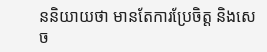ននិយាយថា មានតែការប្រែចិត្ត និងសេច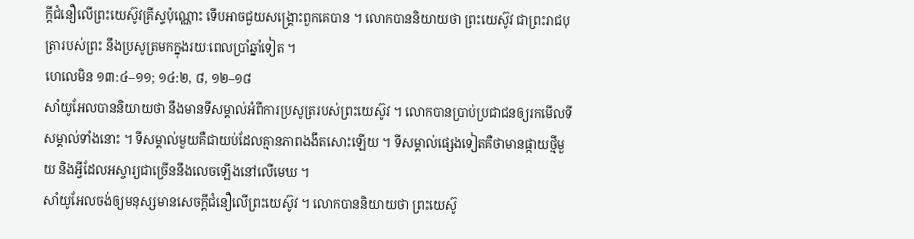ក្តីជំនឿលើព្រះយេស៊ូវគ្រីស្ទប៉ុណ្ណោះ ទើបអាចជួយសង្គ្រោះពួកគេបាន ។ លោកបាននិយាយថា ព្រះយេស៊ូវ ជាព្រះរាជបុត្រារបស់ព្រះ នឹងប្រសូត្រមកក្នុងរយៈពេលប្រាំឆ្នាំទៀត ។
ហេលេមិន ១៣:៤–១១; ១៤:២, ៨, ១២–១៨
សាំយូអែលបាននិយាយថា នឹងមានទីសម្គាល់អំពីការប្រសូត្ររបស់ព្រះយេស៊ូវ ។ លោកបានប្រាប់ប្រជាជនឲ្យរកមើលទីសម្គាល់ទាំងនោះ ។ ទីសម្គាល់មួយគឺជាយប់ដែលគ្មានភាពងងឹតសោះឡើយ ។ ទីសម្គាល់ផ្សេងទៀតគឺថាមានផ្កាយថ្មីមួយ និងអ្វីដែលអស្ចារ្យជាច្រើននឹងលេចឡើងនៅលើមេឃ ។
សាំយូអែលចង់ឲ្យមនុស្សមានសេចក្ដីជំនឿលើព្រះយេស៊ូវ ។ លោកបាននិយាយថា ព្រះយេស៊ូ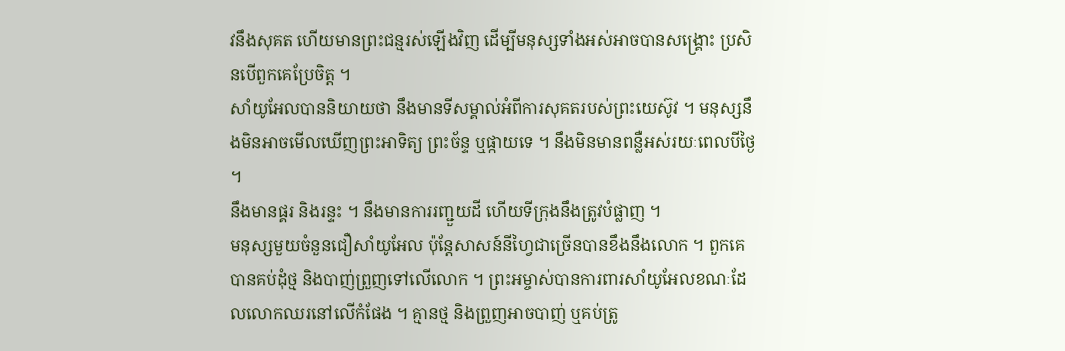វនឹងសុគត ហើយមានព្រះជន្មរស់ឡើងវិញ ដើម្បីមនុស្សទាំងអស់អាចបានសង្គ្រោះ ប្រសិនបើពួកគេប្រែចិត្ត ។
សាំយូអែលបាននិយាយថា នឹងមានទីសម្គាល់អំពីការសុគតរបស់ព្រះយេស៊ូវ ។ មនុស្សនឹងមិនអាចមើលឃើញព្រះអាទិត្យ ព្រះច័ន្ទ ឬផ្កាយទេ ។ នឹងមិនមានពន្លឺអស់រយៈពេលបីថ្ងៃ ។
នឹងមានផ្គរ និងរន្ទះ ។ នឹងមានការរញ្ជួយដី ហើយទីក្រុងនឹងត្រូវបំផ្លាញ ។
មនុស្សមួយចំនួនជឿសាំយូអែល ប៉ុន្តែសាសន៍នីហ្វៃជាច្រើនបានខឹងនឹងលោក ។ ពួកគេបានគប់ដុំថ្ម និងបាញ់ព្រួញទៅលើលោក ។ ព្រះអម្ចាស់បានការពារសាំយូអែលខណៈដែលលោកឈរនៅលើកំផែង ។ គ្មានថ្ម និងព្រួញអាចបាញ់ ឬគប់ត្រូ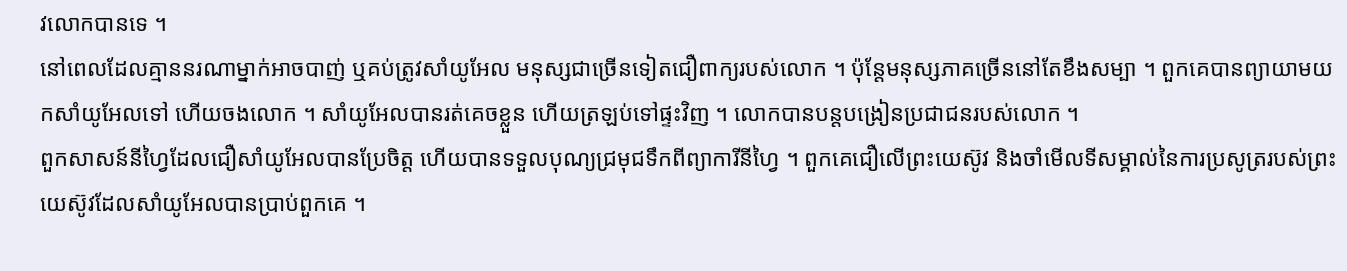វលោកបានទេ ។
នៅពេលដែលគ្មាននរណាម្នាក់អាចបាញ់ ឬគប់ត្រូវសាំយូអែល មនុស្សជាច្រើនទៀតជឿពាក្យរបស់លោក ។ ប៉ុន្តែមនុស្សភាគច្រើននៅតែខឹងសម្បា ។ ពួកគេបានព្យាយាមយកសាំយូអែលទៅ ហើយចងលោក ។ សាំយូអែលបានរត់គេចខ្លួន ហើយត្រឡប់ទៅផ្ទះវិញ ។ លោកបានបន្តបង្រៀនប្រជាជនរបស់លោក ។
ពួកសាសន៍នីហ្វៃដែលជឿសាំយូអែលបានប្រែចិត្ត ហើយបានទទួលបុណ្យជ្រមុជទឹកពីព្យាការីនីហ្វៃ ។ ពួកគេជឿលើព្រះយេស៊ូវ និងចាំមើលទីសម្គាល់នៃការប្រសូត្ររបស់ព្រះយេស៊ូវដែលសាំយូអែលបានប្រាប់ពួកគេ ។